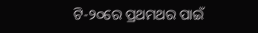ଟି-୨୦ରେ ପ୍ରଥମଥର ପାଇଁ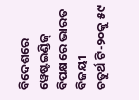ବିଦେଶରେ ୱେଷ୍ଟଇଣ୍ଡିଜ୍ ବିପକ୍ଷରେ ଭାରତ ବିଜୟୀ
ଚତୁର୍ଥ ଟି-୨୦କୁ ୫୯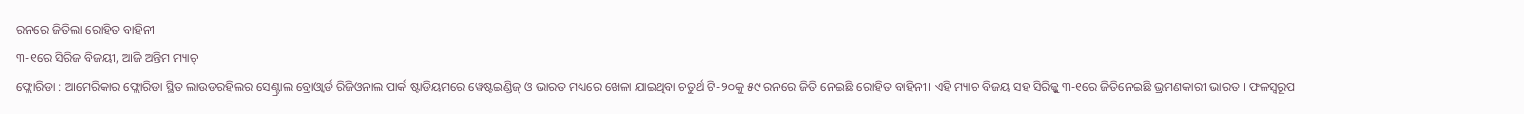ରନରେ ଜିତିଲା ରୋହିତ ବାହିନୀ
୩-୧ରେ ସିରିଜ ବିଜୟୀ, ଆଜି ଅନ୍ତିମ ମ୍ୟାଚ୍
ଫ୍ଲୋରିଡା : ଆମେରିକାର ଫ୍ଲୋରିଡା ସ୍ଥିତ ଲାଉଡରହିଲର ସେଣ୍ଟ୍ରାଲ ବ୍ରୋଓ୍ଵାର୍ଡ ରିଜିଓନାଲ ପାର୍କ ଷ୍ଟାଡିୟମରେ ୱେଷ୍ଟଇଣ୍ଡିଜ୍ ଓ ଭାରତ ମଧ୍ୟରେ ଖେଳା ଯାଇଥିବା ଚତୁର୍ଥ ଟି-୨୦କୁ ୫୯ ରନରେ ଜିତି ନେଇଛି ରୋହିତ ବାହିନୀ। ଏହି ମ୍ୟାଚ ବିଜୟ ସହ ସିରିଜ୍କୁ ୩-୧ରେ ଜିତିନେଇଛି ଭ୍ରମଣକାରୀ ଭାରତ । ଫଳସ୍ୱରୂପ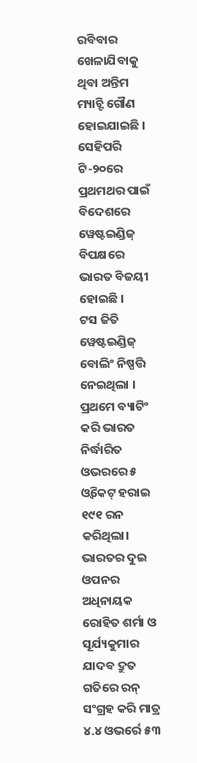ରବିବାର ଖେଳାଯିବାକୁ ଥିବା ଅନ୍ତିମ ମ୍ୟାଚ୍ଟି ଗୌଣ ହୋଇଯାଇଛି । ସେହିପରି ଟି-୨୦ରେ ପ୍ରଥମଥର ପାଇଁ ବିଦେଶରେ ୱେଷ୍ଟଇଣ୍ଡିଜ୍ ବିପକ୍ଷରେ ଭାରତ ବିଜୟୀ ହୋଇଛି ।
ଟସ ଜିତି ୱେଷ୍ଟଇଣ୍ଡିଜ୍ ବୋଲିଂ ନିଷ୍ପତ୍ତି ନେଇଥିଲା । ପ୍ରଥମେ ବ୍ୟାଟିଂ କରି ଭାରତ ନିର୍ଦ୍ଧାରିତ ଓଭରରେ ୫ ଓ୍ଵିକେଟ୍ ହରାଇ ୧୯୧ ରନ କରିଥିଲା। ଭାରତର ଦୁଇ ଓପନର ଅଧିନାୟକ ରୋହିତ ଶର୍ମା ଓ ସୂର୍ଯ୍ୟକୁମାର ଯାଦବ ଦ୍ରୁତ ଗତିରେ ରନ୍ ସଂଗ୍ରହ କରି ମାତ୍ର ୪.୪ ଓଭର୍ରେ ୫୩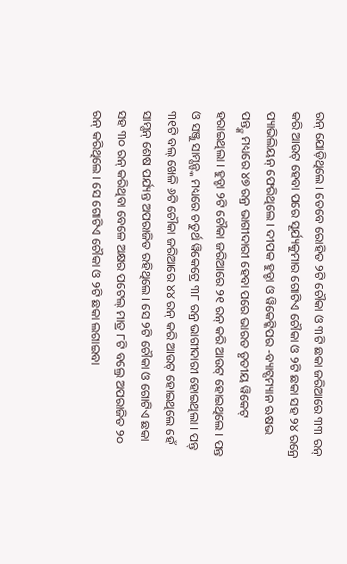ରନ୍ ଯୋଡ଼ିଥିଲେ । ତେବେ ରୋହିତ ୨ଟି ଚୌକା ଓ ୩ଟି ଛକା ଜରିଆରେ ୩୩ ରନ୍ କରି ଆଉଟ୍ ହେବା ପରେ ସୂର୍ଯ୍ୟକୁମାର ଗୋଟିଏ ଚୌକା ଓ ୨ଟି ଛକା ସହ ୨୪ ରନ୍ରେ ପ୍ୟାଭିଲିୟନ୍ ଫେରିଥିଲେ । ଦୀପକ ହୁଡ୍ଡା ଓ ୱିକେଟ୍କିପର -ବ୍ୟାଟ୍ସମ୍ୟାନ ଋଷଭ ପନ୍ତ୍ଙ୍କ ମଧ୍ୟରେ ୪୭ ରନ୍ର ଭାଗୀଦାରୀ ହେବା ପରେ ଭାରତ ତୃତୀୟ ୱିକେଟ୍ ହରାଇଥିଲା । ହୁଡ୍ଡା ୨ଟି ଚୌକା ଜରିଆରେ ୨୧ ରନ୍ କରି ଆଉଟ୍ ହୋଇଥିଲେ । ପନ୍ତ ଓ ସଞ୍ଜୁ ସାମ୍ସନ୍ଙ୍କ ମଧ୍ୟରେ ଚତୁର୍ଥ ୱିକେଟ୍ରେ ୩୮ ରନ୍ର ଭାଗୀଦାରୀ ହୋଇଥିଲା । ପନ୍ତ୍ ୩୧ଟି ବଲ୍ ଖେଳି ୬ଟି ଚୌକା ଜରିଆରେ ୪୪ ରନ୍ କରି ଆଉଟ୍ ହୋଇଥିଲେ ହେଁ ସାମ୍ସନ୍ ଶେଷ ପର୍ଯ୍ୟନ୍ତ ଅପରାଜିତ ରହିଥିଲେ । ସେ ୨ଟି ଚୌକା ଓ ଗୋଟିଏ ଛକା ସହ ୩୦ ରନ୍ କରିଥିବା ବେଳେ ଅକ୍ଷର ପଟେଲ୍ ମାତ୍ର ୮ଟି ବଲ୍ରେ ଅପରାଜିତ ୨୦ ରନ୍ କରିଥିଲେ । ସେ ଗୋଟିଏ ଚୌକା ଓ ୨ଟି ଛକା ଲଗାଇବା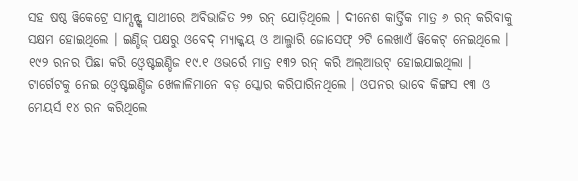ସହ ଷଷ୍ଠ ୱିକେଟ୍ରେ ସାମ୍ସନ୍ଙ୍କ ସାଥୀରେ ଅବିଭାଜିତ ୨୭ ରନ୍ ଯୋଡ଼ିଥିଲେ । ଦୀନେଶ କାର୍ତ୍ତିକ ମାତ୍ର ୬ ରନ୍ କରିବାକୁ ସକ୍ଷମ ହୋଇଥିଲେ । ଇଣ୍ଡିଜ୍ ପକ୍ଷରୁ ଓବେଦ୍ ମ୍ୟାକ୍କୟ ଓ ଆଲ୍ଜାରି ଜୋସେଫ୍ ୨ଟି ଲେଖାଏଁ ୱିକେଟ୍ ନେଇଥିଲେ ।
୧୯୨ ରନର ପିଛା କରି ଓ୍ବେଷ୍ଟଇଣ୍ଡିଜ ୧୯.୧ ଓଭର୍ରେ ମାତ୍ର ୧୩୨ ରନ୍ କରି ଅଲ୍ଆଉଟ୍ ହୋଇଯାଇଥିଲା । ଟାର୍ଗେଟକୁ ନେଇ ଓ୍ବେଷ୍ଟଇଣ୍ଡିଜ ଖେଳାଳିମାନେ ବଡ଼ ସ୍କୋର କରିପାରିନଥିଲେ । ଓପନର ଭାବେ କିଙ୍ଗସ ୧୩ ଓ ମେୟର୍ସ ୧୪ ରନ କରିଥିଲେ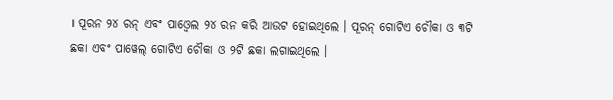। ପୂରନ ୨୪ ରନ୍ ଏବଂ ପାଓ୍ବେଲ ୨୪ ରନ କରି ଆଉଟ ହୋଇଥିଲେ । ପୂରନ୍ ଗୋଟିଏ ଚୌକା ଓ ୩ଟି ଛକା ଏବଂ ପାୱେଲ୍ ଗୋଟିଏ ଚୌକା ଓ ୨ଟି ଛକା ଲଗାଇଥିଲେ ।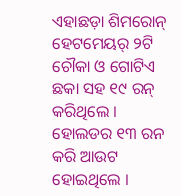ଏହାଛଡ଼ା ଶିମରୋନ୍ ହେଟମେୟର୍ ୨ଟି ଚୌକା ଓ ଗୋଟିଏ ଛକା ସହ ୧୯ ରନ୍ କରିଥିଲେ । ହୋଲଡର ୧୩ ରନ କରି ଆଉଟ ହୋଇଥିଲେ ।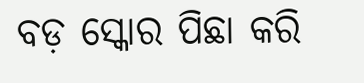ବଡ଼ ସ୍କୋର ପିଛା କରି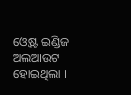ଓ୍ବେଷ୍ଟ ଇଣ୍ଡିଜ ଅଲଆଉଟ ହୋଇଥିଲା ।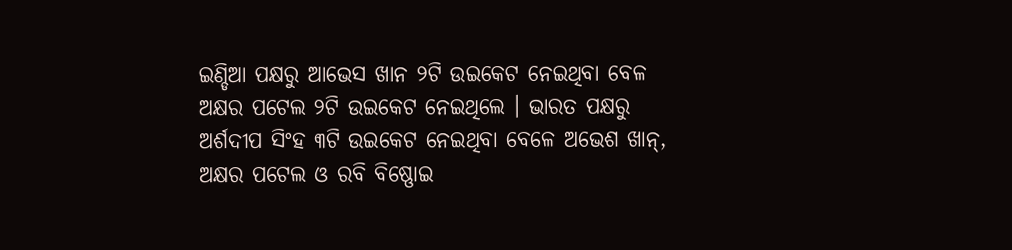ଇଣ୍ଡିଆ ପକ୍ଷରୁ ଆଭେସ ଖାନ ୨ଟି ଉଇକେଟ ନେଇଥିବା ବେଳ ଅକ୍ଷର ପଟେଲ ୨ଟି ଉଇକେଟ ନେଇଥିଲେ । ଭାରତ ପକ୍ଷରୁ ଅର୍ଶଦୀପ ସିଂହ ୩ଟି ଉଇକେଟ ନେଇଥିବା ବେଳେ ଅଭେଶ ଖାନ୍, ଅକ୍ଷର ପଟେଲ ଓ ରବି ବିଷ୍ଣୋଇ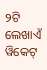୨ଟି ଲେଖାଏଁ ୱିକେଟ୍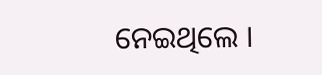ନେଇଥିଲେ ।